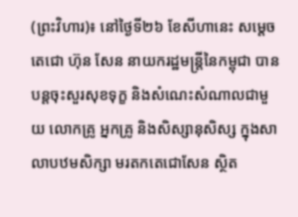(ព្រះវិហារ)៖ នៅថ្ងៃទី២៦ ខែសីហានេះ សម្តេចតេជោ ហ៊ុន សែន នាយករដ្ឋមន្ត្រីនៃកម្ពុជា បានបន្តចុះសួរសុខទុក្ខ និងសំណេះសំណាលជាមួយ លោកគ្រូ អ្នកគ្រូ និងសិស្សានុសិស្ស ក្នុងសាលាបឋមសិក្សា មរតកតេជោសែន ស្ថិត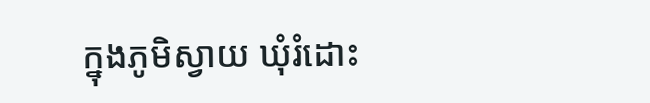ក្នុងភូមិស្វាយ ឃុំរំដោះ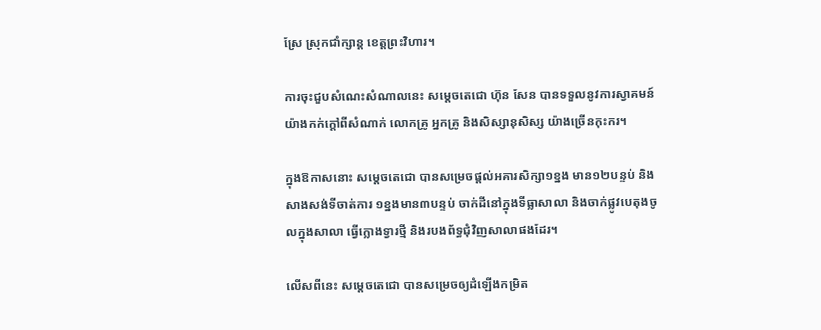ស្រែ ស្រុកជាំក្សាន្ត ខេត្តព្រះវិហារ។

ការចុះជួបសំណេះសំណាលនេះ សម្តេចតេជោ ហ៊ុន សែន បានទទួលនូវការស្វាគមន៍ យ៉ាងកក់ក្តៅពីសំណាក់ លោកគ្រូ អ្នកគ្រូ និងសិស្សានុសិស្ស យ៉ាងច្រើនកុះករ។

ក្នុងឱកាសនោះ សម្តេចតេជោ បានសម្រេចផ្តល់អគារសិក្សា១ខ្នង មាន១២បន្ទប់ និងសាងសង់ទីចាត់ការ ១ខ្នងមាន៣បន្ទប់ ចាក់ដីនៅក្នុងទីធ្លាសាលា និងចាក់ផ្លូវបេតុងចូលក្នុងសាលា ធ្វើក្លោងទ្វារថ្មី និងរបងព័ទ្ធជុំវិញសាលាផងដែរ។

លើសពីនេះ សម្តេចតេជោ បានសម្រេចឲ្យដំឡើងកម្រិត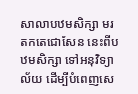សាលាបឋមសិក្សា មរតកតេជោសែន នេះពីបឋមសិក្សា ទៅអនុវិទ្យាល័យ ដើម្បីបំពេញសេ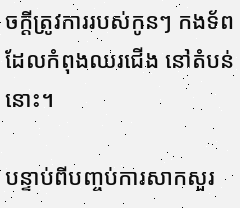ចក្តីត្រូវការរបស់កូនៗ កងទ័ពដែលកំពុងឈរជើង នៅតំបន់នោះ។

បន្ទាប់ពីបញ្ចប់ការសាកសួរ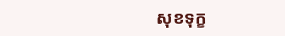សុខទុក្ខ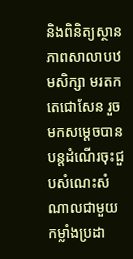និងពិនិត្យស្ថានភាពសាលាបឋមសិក្សា មរតកតេជោសែន រួចមកសម្តេចបានបន្តដំណើរចុះជួបសំណេះសំណាលជាមួយ កម្លាំងប្រដា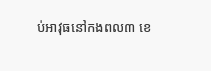ប់អាវុធនៅកងពល៣ ខេ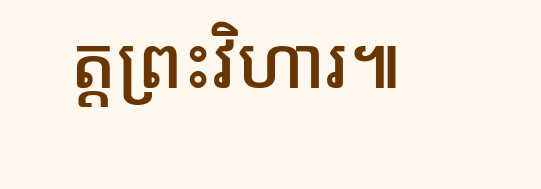ត្តព្រះវិហារ៕